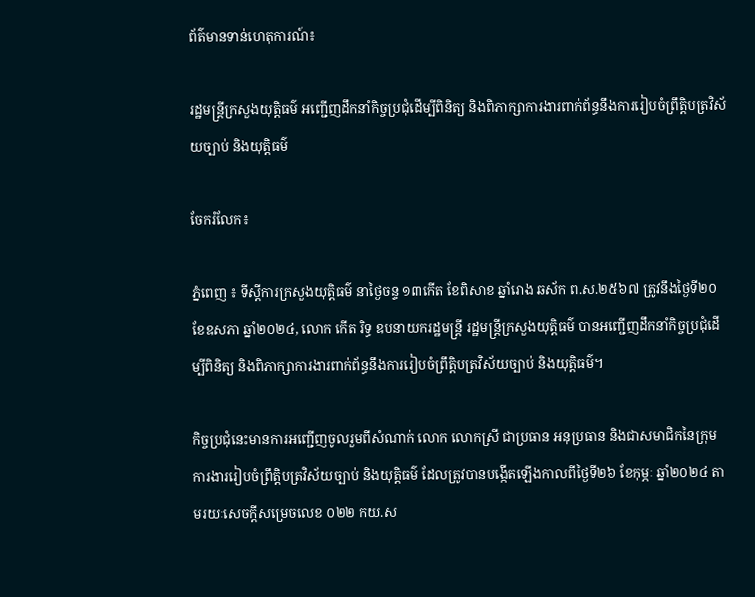ព័ត៌មានទាន់ហេតុការណ៍៖

រដ្ឋមន្ត្រីក្រសួងយុត្តិធម៌ អញ្ជើញដឹកនាំកិច្ចប្រជុំដើម្បីពិនិត្យ និងពិភាក្សាការងារពាក់ព័ន្ធនឹងការរៀបចំព្រឹត្តិបត្រវិស័យច្បាប់ និងយុត្តិធម៌

ចែករំលែក៖

ភ្នំពេញ ៖ ទីស្តីការក្រសួងយុត្តិធម៌ នាថ្ងៃចន្ទ ១៣កើត ខែពិសាខ ឆ្នាំរោង ឆស័ក ព.ស.២៥៦៧ ត្រូវនឹងថ្ងៃទី២០ ខែឧសភា ឆ្នាំ២០២៤, លោក កើត រិទ្ធ ឧបនាយករដ្ឋមន្ត្រី រដ្ឋមន្ត្រីក្រសួងយុត្តិធម៌ បានអញ្ជើញដឹកនាំកិច្ចប្រជុំដើម្បីពិនិត្យ និងពិភាក្សាការងារពាក់ព័ន្ធនឹងការរៀបចំព្រឹត្តិបត្រវិស័យច្បាប់ និងយុត្តិធម៌។

កិច្ចប្រជុំនេះមានការអញ្ជើញចូលរួមពីសំណាក់ លោក លោកស្រី ជាប្រធាន អនុប្រធាន និងជាសមាជិកនៃក្រុមការងាររៀបចំព្រឹត្តិបត្រវិស័យច្បាប់ និងយុត្តិធម៌ ដែលត្រូវបានបង្កើតឡើងកាលពីថ្ងៃទី២៦ ខែកុម្ភៈ ឆ្នាំ២០២៤ តាមរយៈសេចក្ដីសម្រេចលេខ ០២២ កយ.ស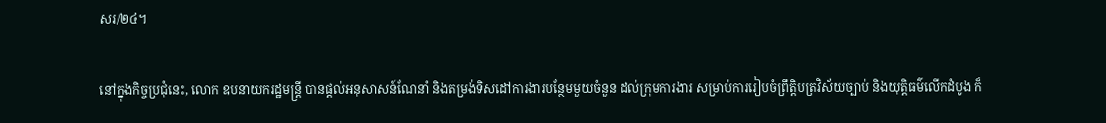សរ/២៤។

នៅក្នុងកិច្ចប្រជុំនេះ, លោក ឧបនាយករដ្ឋមន្ត្រី បានផ្តល់អនុសាសន៍ណែនាំ និងតម្រង់ទិសដៅការងារបន្ថែមមួយចំនួន ដល់ក្រុមការងារ សម្រាប់ការរៀបចំព្រឹត្តិបត្រវិស័យច្បាប់ និងយុត្តិធម៌លើកដំបូង ក៏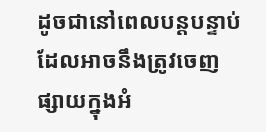ដូចជានៅពេលបន្តបន្ទាប់ ដែលអាចនឹងត្រូវចេញផ្សាយក្នុងអំ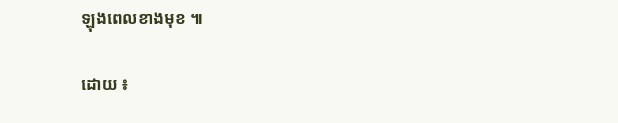ឡុងពេលខាងមុខ ៕

ដោយ ៖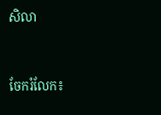សិលា


ចែករំលែក៖